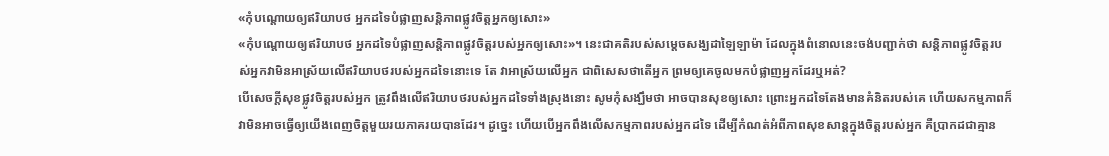«កុំបណ្ដោយឲ្យឥរិយាបថ អ្នកដទៃបំផ្លាញសន្តិភាពផ្លូវចិត្តអ្នកឲ្យសោះ»
«កុំបណ្ដោយឲ្យឥរិយាបថ អ្នកដទៃបំផ្លាញសន្តិភាពផ្លូវចិត្តរបស់អ្នកឲ្យសោះ»។ នេះជាគតិរបស់សម្ដេចសង្ឃដាឡៃឡាម៉ា ដែលក្នុងពំនោលនេះចង់បញ្ជាក់ថា សន្តិភាពផ្លូវចិត្តរបស់អ្នកវាមិនអាស្រ័យលើឥរិយាបថរបស់អ្នកដទៃនោះទេ តែ វាអាស្រ័យលើអ្នក ជាពិសេសថាតើអ្នក ព្រមឲ្យគេចូលមកបំផ្លាញអ្នកដែរឬអត់?
បើសេចក្ដីសុខផ្លូវចិត្តរបស់អ្នក ត្រូវពឹងលើឥរិយាបថរបស់អ្នកដទៃទាំងស្រុងនោះ សូមកុំសង្ឃឹមថា អាចបានសុខឲ្យសោះ ព្រោះអ្នកដទៃតែងមានគំនិតរបស់គេ ហើយសកម្មភាពក៏វាមិនអាចធ្វើឲ្យយើងពេញចិត្តមួយរយភាគរយបានដែរ។ ដូច្នេះ ហើយបើអ្នកពឹងលើសកម្មភាពរបស់អ្នកដទៃ ដើម្បីកំណត់អំពីភាពសុខសាន្តក្នុងចិត្តរបស់អ្នក គឺប្រាកដជាគ្មាន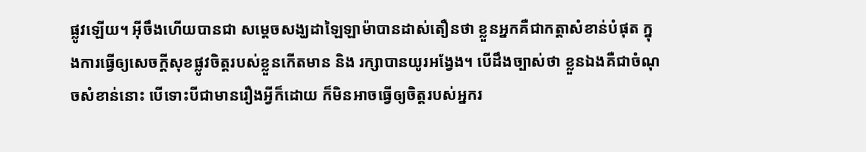ផ្លូវឡើយ។ អ៊ីចឹងហើយបានជា សម្ដេចសង្ឃដាឡៃឡាម៉ាបានដាស់តឿនថា ខ្លួនអ្នកគឺជាកត្តាសំខាន់បំផុត ក្នុងការធ្វើឲ្យសេចក្ដីសុខផ្លូវចិត្តរបស់ខ្លួនកើតមាន និង រក្សាបានយូរអង្វែង។ បើដឹងច្បាស់ថា ខ្លួនឯងគឺជាចំណុចសំខាន់នោះ បើទោះបីជាមានរឿងអ្វីក៏ដោយ ក៏មិនអាចធ្វើឲ្យចិត្តរបស់អ្នករ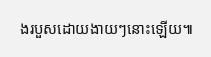ងរបួសដោយងាយៗនោះឡើយ៕